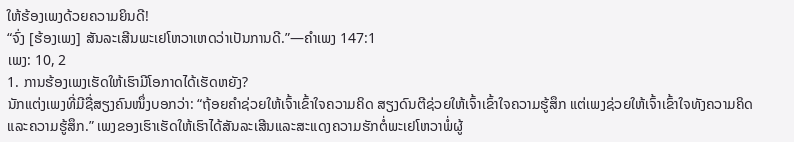ໃຫ້ຮ້ອງເພງດ້ວຍຄວາມຍິນດີ!
“ຈົ່ງ [ຮ້ອງເພງ] ສັນລະເສີນພະເຢໂຫວາເຫດວ່າເປັນການດີ.”—ຄຳເພງ 147:1
ເພງ: 10, 2
1. ການຮ້ອງເພງເຮັດໃຫ້ເຮົາມີໂອກາດໄດ້ເຮັດຫຍັງ?
ນັກແຕ່ງເພງທີ່ມີຊື່ສຽງຄົນໜຶ່ງບອກວ່າ: “ຖ້ອຍຄຳຊ່ວຍໃຫ້ເຈົ້າເຂົ້າໃຈຄວາມຄິດ ສຽງດົນຕີຊ່ວຍໃຫ້ເຈົ້າເຂົ້າໃຈຄວາມຮູ້ສຶກ ແຕ່ເພງຊ່ວຍໃຫ້ເຈົ້າເຂົ້າໃຈທັງຄວາມຄິດແລະຄວາມຮູ້ສຶກ.” ເພງຂອງເຮົາເຮັດໃຫ້ເຮົາໄດ້ສັນລະເສີນແລະສະແດງຄວາມຮັກຕໍ່ພະເຢໂຫວາພໍ່ຜູ້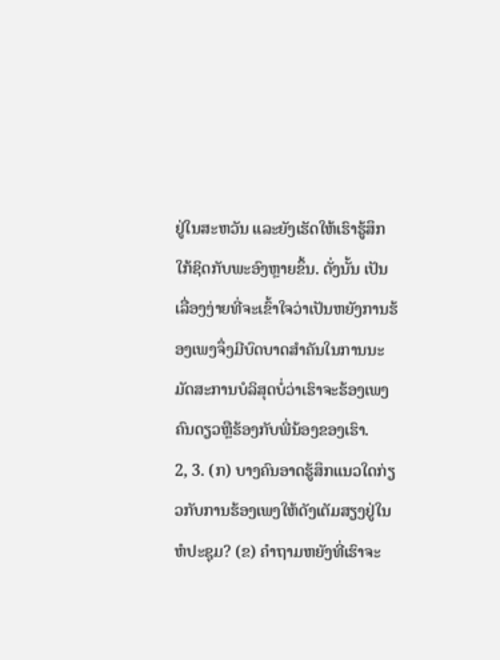ຢູ່ໃນສະຫວັນ ແລະຍັງເຮັດໃຫ້ເຮົາຮູ້ສຶກໃກ້ຊິດກັບພະອົງຫຼາຍຂຶ້ນ. ດັ່ງນັ້ນ ເປັນເລື່ອງງ່າຍທີ່ຈະເຂົ້າໃຈວ່າເປັນຫຍັງການຮ້ອງເພງຈຶ່ງມີບົດບາດສຳຄັນໃນການນະມັດສະການບໍລິສຸດບໍ່ວ່າເຮົາຈະຮ້ອງເພງຄົນດຽວຫຼືຮ້ອງກັບພີ່ນ້ອງຂອງເຮົາ.
2, 3. (ກ) ບາງຄົນອາດຮູ້ສຶກແນວໃດກ່ຽວກັບການຮ້ອງເພງໃຫ້ດັງເຕັມສຽງຢູ່ໃນຫໍປະຊຸມ? (ຂ) ຄຳຖາມຫຍັງທີ່ເຮົາຈະ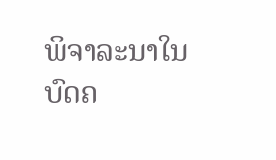ພິຈາລະນາໃນບົດຄ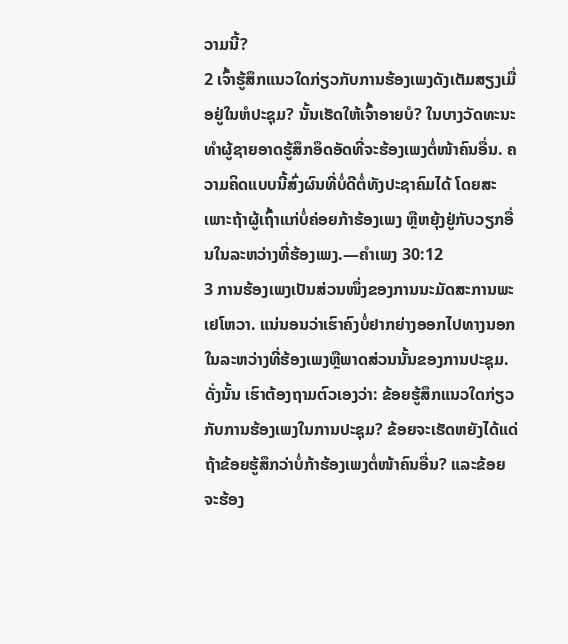ວາມນີ້?
2 ເຈົ້າຮູ້ສຶກແນວໃດກ່ຽວກັບການຮ້ອງເພງດັງເຕັມສຽງເມື່ອຢູ່ໃນຫໍປະຊຸມ? ນັ້ນເຮັດໃຫ້ເຈົ້າອາຍບໍ? ໃນບາງວັດທະນະທຳຜູ້ຊາຍອາດຮູ້ສຶກອຶດອັດທີ່ຈະຮ້ອງເພງຕໍ່ໜ້າຄົນອື່ນ. ຄວາມຄິດແບບນີ້ສົ່ງຜົນທີ່ບໍ່ດີຕໍ່ທັງປະຊາຄົມໄດ້ ໂດຍສະເພາະຖ້າຜູ້ເຖົ້າແກ່ບໍ່ຄ່ອຍກ້າຮ້ອງເພງ ຫຼືຫຍຸ້ງຢູ່ກັບວຽກອື່ນໃນລະຫວ່າງທີ່ຮ້ອງເພງ.—ຄຳເພງ 30:12
3 ການຮ້ອງເພງເປັນສ່ວນໜຶ່ງຂອງການນະມັດສະການພະເຢໂຫວາ. ແນ່ນອນວ່າເຮົາຄົງບໍ່ຢາກຍ່າງອອກໄປທາງນອກໃນລະຫວ່າງທີ່ຮ້ອງເພງຫຼືພາດສ່ວນນັ້ນຂອງການປະຊຸມ. ດັ່ງນັ້ນ ເຮົາຕ້ອງຖາມຕົວເອງວ່າ: ຂ້ອຍຮູ້ສຶກແນວໃດກ່ຽວກັບການຮ້ອງເພງໃນການປະຊຸມ? ຂ້ອຍຈະເຮັດຫຍັງໄດ້ແດ່ຖ້າຂ້ອຍຮູ້ສຶກວ່າບໍ່ກ້າຮ້ອງເພງຕໍ່ໜ້າຄົນອື່ນ? ແລະຂ້ອຍຈະຮ້ອງ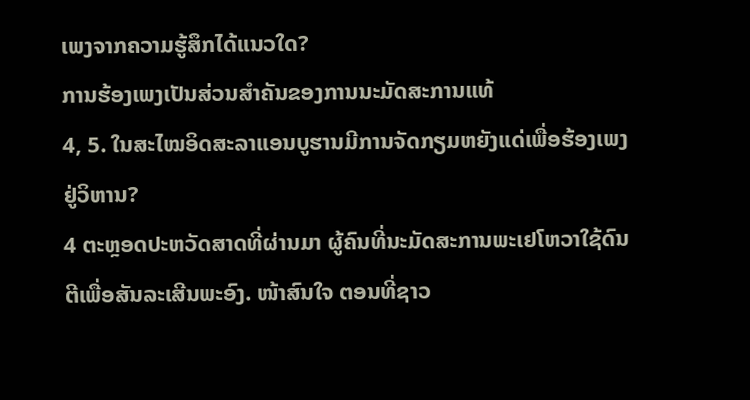ເພງຈາກຄວາມຮູ້ສຶກໄດ້ແນວໃດ?
ການຮ້ອງເພງເປັນສ່ວນສຳຄັນຂອງການນະມັດສະການແທ້
4, 5. ໃນສະໄໝອິດສະລາແອນບູຮານມີການຈັດກຽມຫຍັງແດ່ເພື່ອຮ້ອງເພງຢູ່ວິຫານ?
4 ຕະຫຼອດປະຫວັດສາດທີ່ຜ່ານມາ ຜູ້ຄົນທີ່ນະມັດສະການພະເຢໂຫວາໃຊ້ດົນຕີເພື່ອສັນລະເສີນພະອົງ. ໜ້າສົນໃຈ ຕອນທີ່ຊາວ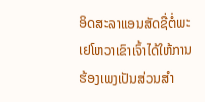ອິດສະລາແອນສັດຊື່ຕໍ່ພະເຢໂຫວາເຂົາເຈົ້າໄດ້ໃຫ້ການຮ້ອງເພງເປັນສ່ວນສຳ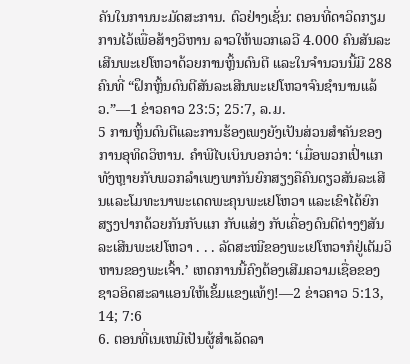ຄັນໃນການນະມັດສະການ. ຕົວຢ່າງເຊັ່ນ: ຕອນທີ່ດາວິດກຽມການໄວ້ເພື່ອສ້າງວິຫານ ລາວໃຫ້ພວກເລວີ 4.000 ຄົນສັນລະເສີນພະເຢໂຫວາດ້ວຍການຫຼິ້ນດົນຕີ ແລະໃນຈຳນວນນີ້ມີ 288 ຄົນທີ່ “ຝຶກຫຼິ້ນດົນຕີສັນລະເສີນພະເຢໂຫວາຈົນຊຳນານແລ້ວ.”—1 ຂ່າວຄາວ 23:5; 25:7, ລ.ມ.
5 ການຫຼິ້ນດົນຕີແລະການຮ້ອງເພງຍັງເປັນສ່ວນສຳຄັນຂອງການອຸທິດວິຫານ. ຄຳພີໄບເບິນບອກວ່າ: ‘ເມື່ອພວກເປົ່າແກທັງຫຼາຍກັບພວກລຳເພງພາກັນຍົກສຽງຄືຄົນດຽວສັນລະເສີນແລະໂມທະນາພະເດດພະຄຸນພະເຢໂຫວາ ແລະເຂົາໄດ້ຍົກສຽງປາກດ້ວຍກັນກັບແກ ກັບແສ່ງ ກັບເຄື່ອງດົນຕີຕ່າງໆສັນລະເສີນພະເຢໂຫວາ . . . ລັດສະໝີຂອງພະເຢໂຫວາກໍຢູ່ເຕັມວິຫານຂອງພະເຈົ້າ.’ ເຫດການນີ້ຄົງຕ້ອງເສີມຄວາມເຊື່ອຂອງຊາວອິດສະລາແອນໃຫ້ເຂັ້ມແຂງແທ້ໆ!—2 ຂ່າວຄາວ 5:13, 14; 7:6
6. ຕອນທີ່ເນເຫມີເປັນຜູ້ສຳເລັດລາ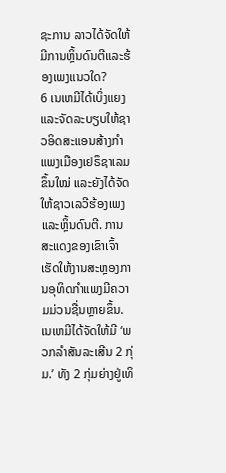ຊະການ ລາວໄດ້ຈັດໃຫ້ມີການຫຼິ້ນດົນຕີແລະຮ້ອງເພງແນວໃດ?
6 ເນເຫມີໄດ້ເບິ່ງແຍງແລະຈັດລະບຽບໃຫ້ຊາວອິດສະແອນສ້າງກຳແພງເມືອງເຢຣຶຊາເລມຂຶ້ນໃໝ່ ແລະຍັງໄດ້ຈັດໃຫ້ຊາວເລວີຮ້ອງເພງແລະຫຼິ້ນດົນຕີ. ການສະແດງຂອງເຂົາເຈົ້າເຮັດໃຫ້ງານສະຫຼອງການອຸທິດກຳແພງມີຄວາມມ່ວນຊື່ນຫຼາຍຂຶ້ນ. ເນເຫມີໄດ້ຈັດໃຫ້ມີ ‘ພວກລຳສັນລະເສີນ 2 ກຸ່ມ.’ ທັງ 2 ກຸ່ມຍ່າງຢູ່ເທິ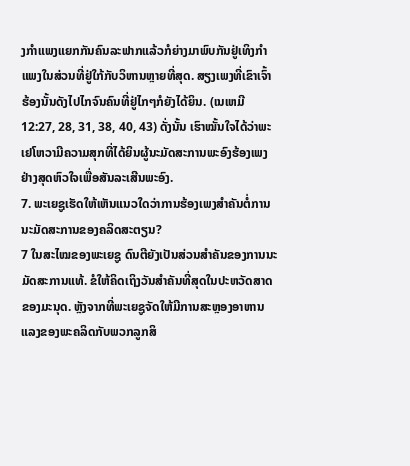ງກຳແພງແຍກກັນຄົນລະຟາກແລ້ວກໍຍ່າງມາພົບກັນຢູ່ເທິງກຳແພງໃນສ່ວນທີ່ຢູ່ໃກ້ກັບວິຫານຫຼາຍທີ່ສຸດ. ສຽງເພງທີ່ເຂົາເຈົ້າຮ້ອງນັ້ນດັງໄປໄກຈົນຄົນທີ່ຢູ່ໄກໆກໍຍັງໄດ້ຍິນ. (ເນເຫມີ 12:27, 28, 31, 38, 40, 43) ດັ່ງນັ້ນ ເຮົາໝັ້ນໃຈໄດ້ວ່າພະເຢໂຫວາມີຄວາມສຸກທີ່ໄດ້ຍິນຜູ້ນະມັດສະການພະອົງຮ້ອງເພງຢ່າງສຸດຫົວໃຈເພື່ອສັນລະເສີນພະອົງ.
7. ພະເຍຊູເຮັດໃຫ້ເຫັນແນວໃດວ່າການຮ້ອງເພງສຳຄັນຕໍ່ການນະມັດສະການຂອງຄລິດສະຕຽນ?
7 ໃນສະໄໝຂອງພະເຍຊູ ດົນຕີຍັງເປັນສ່ວນສຳຄັນຂອງການນະມັດສະການແທ້. ຂໍໃຫ້ຄິດເຖິງວັນສຳຄັນທີ່ສຸດໃນປະຫວັດສາດຂອງມະນຸດ. ຫຼັງຈາກທີ່ພະເຍຊູຈັດໃຫ້ມີການສະຫຼອງອາຫານແລງຂອງພະຄລິດກັບພວກລູກສິ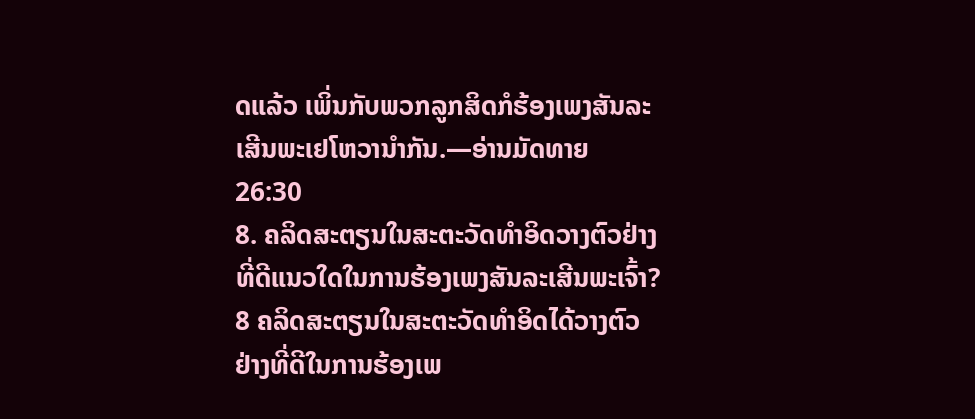ດແລ້ວ ເພິ່ນກັບພວກລູກສິດກໍຮ້ອງເພງສັນລະເສີນພະເຢໂຫວານຳກັນ.—ອ່ານມັດທາຍ 26:30
8. ຄລິດສະຕຽນໃນສະຕະວັດທຳອິດວາງຕົວຢ່າງທີ່ດີແນວໃດໃນການຮ້ອງເພງສັນລະເສີນພະເຈົ້າ?
8 ຄລິດສະຕຽນໃນສະຕະວັດທຳອິດໄດ້ວາງຕົວຢ່າງທີ່ດີໃນການຮ້ອງເພ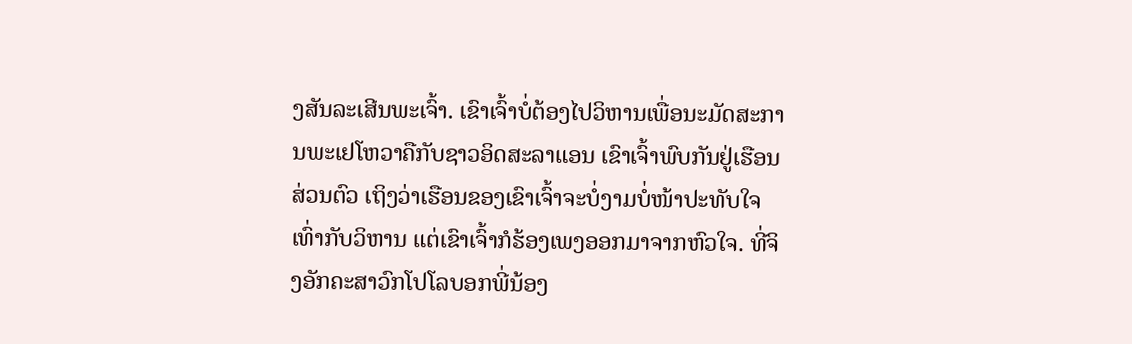ງສັນລະເສີນພະເຈົ້າ. ເຂົາເຈົ້າບໍ່ຕ້ອງໄປວິຫານເພື່ອນະມັດສະການພະເຢໂຫວາຄືກັບຊາວອິດສະລາແອນ ເຂົາເຈົ້າພົບກັນຢູ່ເຮືອນສ່ວນຕົວ ເຖິງວ່າເຮືອນຂອງເຂົາເຈົ້າຈະບໍ່ງາມບໍ່ໜ້າປະທັບໃຈເທົ່າກັບວິຫານ ແຕ່ເຂົາເຈົ້າກໍຮ້ອງເພງອອກມາຈາກຫົວໃຈ. ທີ່ຈິງອັກຄະສາວົກໂປໂລບອກພີ່ນ້ອງ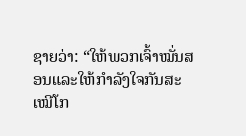ຊາຍວ່າ: “ໃຫ້ພວກເຈົ້າໝັ່ນສອນແລະໃຫ້ກຳລັງໃຈກັນສະເໝີໂກ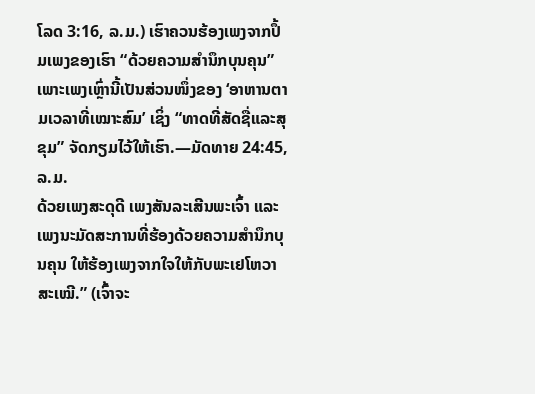ໂລດ 3:16, ລ.ມ.) ເຮົາຄວນຮ້ອງເພງຈາກປຶ້ມເພງຂອງເຮົາ “ດ້ວຍຄວາມສຳນຶກບຸນຄຸນ” ເພາະເພງເຫຼົ່ານີ້ເປັນສ່ວນໜຶ່ງຂອງ ‘ອາຫານຕາມເວລາທີ່ເໝາະສົມ’ ເຊິ່ງ “ທາດທີ່ສັດຊື່ແລະສຸຂຸມ” ຈັດກຽມໄວ້ໃຫ້ເຮົາ.—ມັດທາຍ 24:45, ລ.ມ.
ດ້ວຍເພງສະດຸດີ ເພງສັນລະເສີນພະເຈົ້າ ແລະເພງນະມັດສະການທີ່ຮ້ອງດ້ວຍຄວາມສຳນຶກບຸນຄຸນ ໃຫ້ຮ້ອງເພງຈາກໃຈໃຫ້ກັບພະເຢໂຫວາສະເໝີ.” (ເຈົ້າຈະ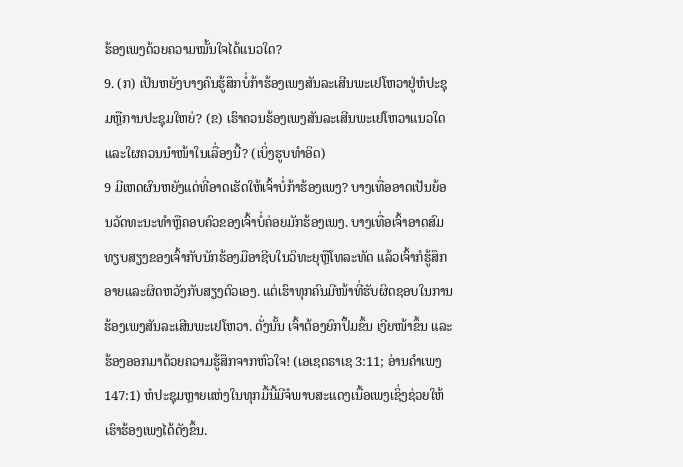ຮ້ອງເພງດ້ວຍຄວາມໝັ້ນໃຈໄດ້ແນວໃດ?
9. (ກ) ເປັນຫຍັງບາງຄົນຮູ້ສຶກບໍ່ກ້າຮ້ອງເພງສັນລະເສີນພະເຢໂຫວາຢູ່ຫໍປະຊຸມຫຼືການປະຊຸມໃຫຍ່? (ຂ) ເຮົາຄວນຮ້ອງເພງສັນລະເສີນພະເຢໂຫວາແນວໃດ ແລະໃຜຄວນນຳໜ້າໃນເລື່ອງນີ້? (ເບິ່ງຮູບທຳອິດ)
9 ມີເຫດຜົນຫຍັງແດ່ທີ່ອາດເຮັດໃຫ້ເຈົ້າບໍ່ກ້າຮ້ອງເພງ? ບາງເທື່ອອາດເປັນຍ້ອນວັດທະນະທຳຫຼືຄອບຄົວຂອງເຈົ້າບໍ່ຄ່ອຍມັກຮ້ອງເພງ. ບາງເທື່ອເຈົ້າອາດສົມທຽບສຽງຂອງເຈົ້າກັບນັກຮ້ອງມືອາຊີບໃນວິທະຍຸຫຼືໂທລະທັດ ແລ້ວເຈົ້າກໍຮູ້ສຶກອາຍແລະຜິດຫວັງກັບສຽງຕົວເອງ. ແຕ່ເຮົາທຸກຄົນມີໜ້າທີ່ຮັບຜິດຊອບໃນການຮ້ອງເພງສັນລະເສີນພະເຢໂຫວາ. ດັ່ງນັ້ນ ເຈົ້າຕ້ອງຍົກປຶ້ມຂຶ້ນ ເງີຍໜ້າຂຶ້ນ ແລະຮ້ອງອອກມາດ້ວຍຄວາມຮູ້ສຶກຈາກຫົວໃຈ! (ເອເຊດຣາເຊ 3:11; ອ່ານຄຳເພງ 147:1) ຫໍປະຊຸມຫຼາຍແຫ່ງໃນທຸກມື້ນີ້ມີຈໍພາບສະແດງເນື້ອເພງເຊິ່ງຊ່ວຍໃຫ້ເຮົາຮ້ອງເພງໄດ້ດັງຂຶ້ນ.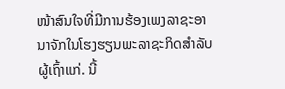ໜ້າສົນໃຈທີ່ມີການຮ້ອງເພງລາຊະອານາຈັກໃນໂຮງຮຽນພະລາຊະກິດສຳລັບຜູ້ເຖົ້າແກ່. ນີ້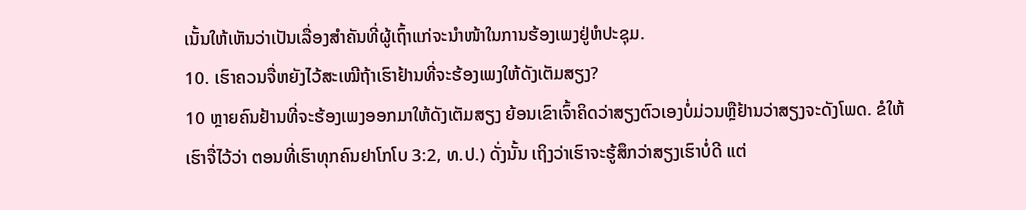ເນັ້ນໃຫ້ເຫັນວ່າເປັນເລື່ອງສຳຄັນທີ່ຜູ້ເຖົ້າແກ່ຈະນຳໜ້າໃນການຮ້ອງເພງຢູ່ຫໍປະຊຸມ.
10. ເຮົາຄວນຈື່ຫຍັງໄວ້ສະເໝີຖ້າເຮົາຢ້ານທີ່ຈະຮ້ອງເພງໃຫ້ດັງເຕັມສຽງ?
10 ຫຼາຍຄົນຢ້ານທີ່ຈະຮ້ອງເພງອອກມາໃຫ້ດັງເຕັມສຽງ ຍ້ອນເຂົາເຈົ້າຄິດວ່າສຽງຕົວເອງບໍ່ມ່ວນຫຼືຢ້ານວ່າສຽງຈະດັງໂພດ. ຂໍໃຫ້ເຮົາຈື່ໄວ້ວ່າ ຕອນທີ່ເຮົາທຸກຄົນຢາໂກໂບ 3:2, ທ.ປ.) ດັ່ງນັ້ນ ເຖິງວ່າເຮົາຈະຮູ້ສຶກວ່າສຽງເຮົາບໍ່ດີ ແຕ່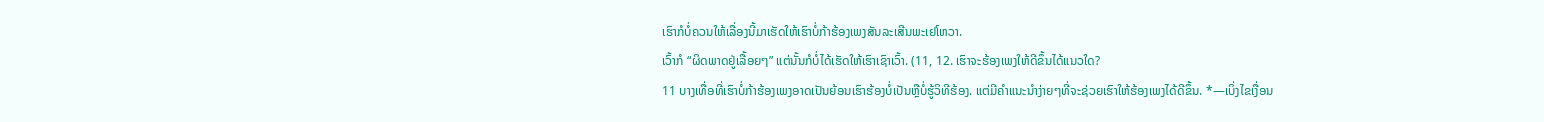ເຮົາກໍບໍ່ຄວນໃຫ້ເລື່ອງນີ້ມາເຮັດໃຫ້ເຮົາບໍ່ກ້າຮ້ອງເພງສັນລະເສີນພະເຢໂຫວາ.
ເວົ້າກໍ “ຜິດພາດຢູ່ເລື້ອຍໆ” ແຕ່ນັ້ນກໍບໍ່ໄດ້ເຮັດໃຫ້ເຮົາເຊົາເວົ້າ. (11, 12. ເຮົາຈະຮ້ອງເພງໃຫ້ດີຂຶ້ນໄດ້ແນວໃດ?
11 ບາງເທື່ອທີ່ເຮົາບໍ່ກ້າຮ້ອງເພງອາດເປັນຍ້ອນເຮົາຮ້ອງບໍ່ເປັນຫຼືບໍ່ຮູ້ວິທີຮ້ອງ. ແຕ່ມີຄຳແນະນຳງ່າຍໆທີ່ຈະຊ່ວຍເຮົາໃຫ້ຮ້ອງເພງໄດ້ດີຂຶ້ນ. *—ເບິ່ງໄຂເງື່ອນ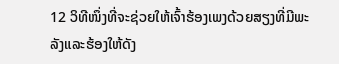12 ວິທີໜຶ່ງທີ່ຈະຊ່ວຍໃຫ້ເຈົ້າຮ້ອງເພງດ້ວຍສຽງທີ່ມີພະລັງແລະຮ້ອງໃຫ້ດັງ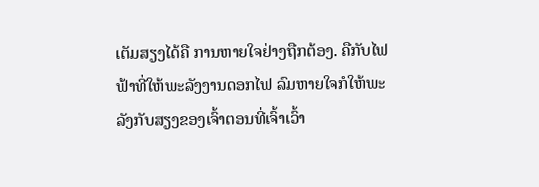ເຕັມສຽງໄດ້ຄື ການຫາຍໃຈຢ່າງຖືກຕ້ອງ. ຄືກັບໄຟຟ້າທີ່ໃຫ້ພະລັງງານດອກໄຟ ລົມຫາຍໃຈກໍໃຫ້ພະລັງກັບສຽງຂອງເຈົ້າຕອນທີ່ເຈົ້າເວົ້າ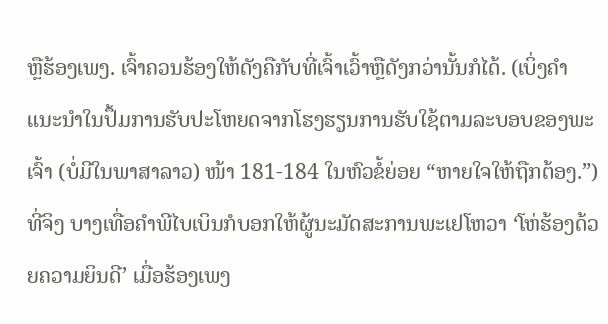ຫຼືຮ້ອງເພງ. ເຈົ້າຄວນຮ້ອງໃຫ້ດັງຄືກັບທີ່ເຈົ້າເວົ້າຫຼືດັງກວ່ານັ້ນກໍໄດ້. (ເບິ່ງຄຳແນະນຳໃນປຶ້ມການຮັບປະໂຫຍດຈາກໂຮງຮຽນການຮັບໃຊ້ຕາມລະບອບຂອງພະເຈົ້າ (ບໍ່ມີໃນພາສາລາວ) ໜ້າ 181-184 ໃນຫົວຂໍ້ຍ່ອຍ “ຫາຍໃຈໃຫ້ຖືກຕ້ອງ.”) ທີ່ຈິງ ບາງເທື່ອຄຳພີໄບເບິນກໍບອກໃຫ້ຜູ້ນະມັດສະການພະເຢໂຫວາ ‘ໂຫ່ຮ້ອງດ້ວຍຄວາມຍິນດີ’ ເມື່ອຮ້ອງເພງ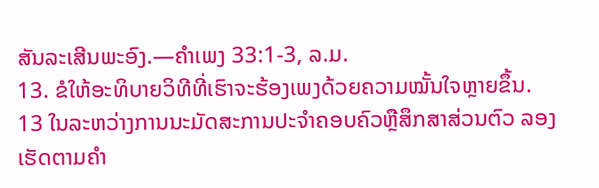ສັນລະເສີນພະອົງ.—ຄຳເພງ 33:1-3, ລ.ມ.
13. ຂໍໃຫ້ອະທິບາຍວິທີທີ່ເຮົາຈະຮ້ອງເພງດ້ວຍຄວາມໝັ້ນໃຈຫຼາຍຂຶ້ນ.
13 ໃນລະຫວ່າງການນະມັດສະການປະຈຳຄອບຄົວຫຼືສຶກສາສ່ວນຕົວ ລອງເຮັດຕາມຄຳ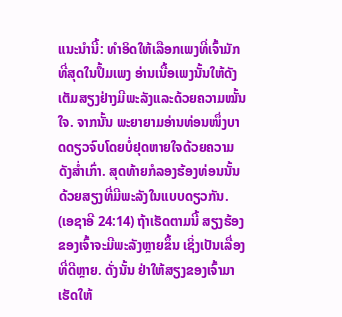ແນະນຳນີ້: ທຳອິດໃຫ້ເລືອກເພງທີ່ເຈົ້າມັກທີ່ສຸດໃນປຶ້ມເພງ ອ່ານເນື້ອເພງນັ້ນໃຫ້ດັງເຕັມສຽງຢ່າງມີພະລັງແລະດ້ວຍຄວາມໝັ້ນໃຈ. ຈາກນັ້ນ ພະຍາຍາມອ່ານທ່ອນໜຶ່ງບາດດຽວຈົບໂດຍບໍ່ຢຸດຫາຍໃຈດ້ວຍຄວາມດັງສໍ່າເກົ່າ. ສຸດທ້າຍກໍລອງຮ້ອງທ່ອນນັ້ນດ້ວຍສຽງທີ່ມີພະລັງໃນແບບດຽວກັນ. (ເອຊາອີ 24:14) ຖ້າເຮັດຕາມນີ້ ສຽງຮ້ອງຂອງເຈົ້າຈະມີພະລັງຫຼາຍຂຶ້ນ ເຊິ່ງເປັນເລື່ອງທີ່ດີຫຼາຍ. ດັ່ງນັ້ນ ຢ່າໃຫ້ສຽງຂອງເຈົ້າມາເຮັດໃຫ້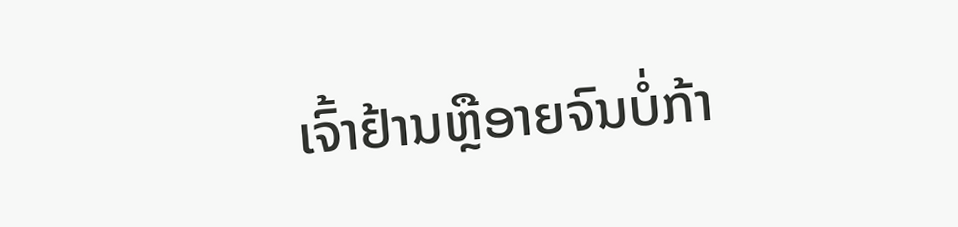ເຈົ້າຢ້ານຫຼືອາຍຈົນບໍ່ກ້າ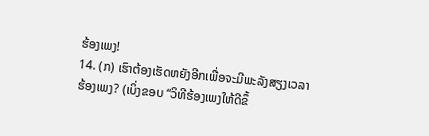ຮ້ອງເພງ!
14. (ກ) ເຮົາຕ້ອງເຮັດຫຍັງອີກເພື່ອຈະມີພະລັງສຽງເວລາຮ້ອງເພງ? (ເບິ່ງຂອບ “ວິທີຮ້ອງເພງໃຫ້ດີຂຶ້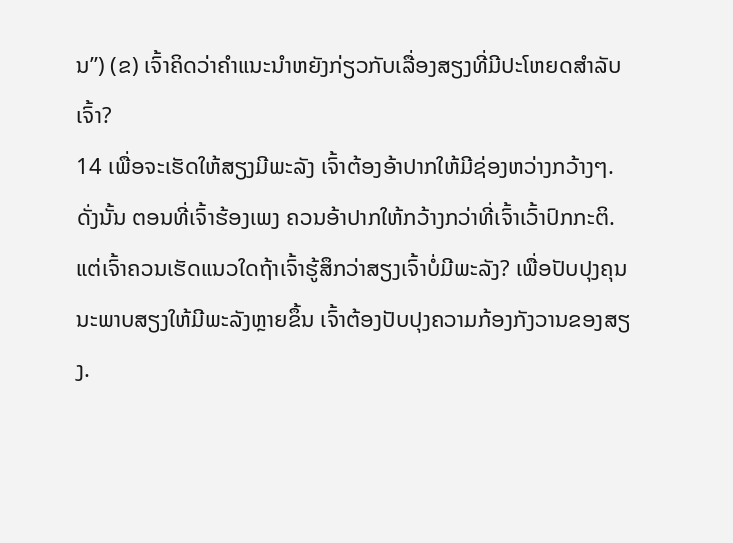ນ”) (ຂ) ເຈົ້າຄິດວ່າຄຳແນະນຳຫຍັງກ່ຽວກັບເລື່ອງສຽງທີ່ມີປະໂຫຍດສຳລັບເຈົ້າ?
14 ເພື່ອຈະເຮັດໃຫ້ສຽງມີພະລັງ ເຈົ້າຕ້ອງອ້າປາກໃຫ້ມີຊ່ອງຫວ່າງກວ້າງໆ. ດັ່ງນັ້ນ ຕອນທີ່ເຈົ້າຮ້ອງເພງ ຄວນອ້າປາກໃຫ້ກວ້າງກວ່າທີ່ເຈົ້າເວົ້າປົກກະຕິ. ແຕ່ເຈົ້າຄວນເຮັດແນວໃດຖ້າເຈົ້າຮູ້ສຶກວ່າສຽງເຈົ້າບໍ່ມີພະລັງ? ເພື່ອປັບປຸງຄຸນນະພາບສຽງໃຫ້ມີພະລັງຫຼາຍຂຶ້ນ ເຈົ້າຕ້ອງປັບປຸງຄວາມກ້ອງກັງວານຂອງສຽງ.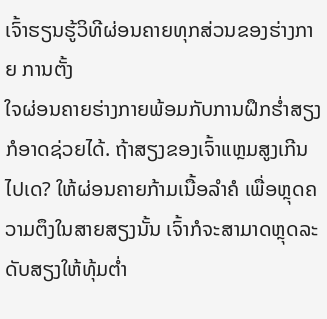ເຈົ້າຮຽນຮູ້ວິທີຜ່ອນຄາຍທຸກສ່ວນຂອງຮ່າງກາຍ ການຕັ້ງ
ໃຈຜ່ອນຄາຍຮ່າງກາຍພ້ອມກັບການຝຶກຮໍ່າສຽງກໍອາດຊ່ວຍໄດ້. ຖ້າສຽງຂອງເຈົ້າແຫຼມສູງເກີນໄປເດ? ໃຫ້ຜ່ອນຄາຍກ້າມເນື້ອລຳຄໍ ເພື່ອຫຼຸດຄວາມຕຶງໃນສາຍສຽງນັ້ນ ເຈົ້າກໍຈະສາມາດຫຼຸດລະດັບສຽງໃຫ້ທຸ້ມຕໍ່າ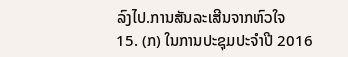ລົງໄປ.ການສັນລະເສີນຈາກຫົວໃຈ
15. (ກ) ໃນການປະຊຸມປະຈຳປີ 2016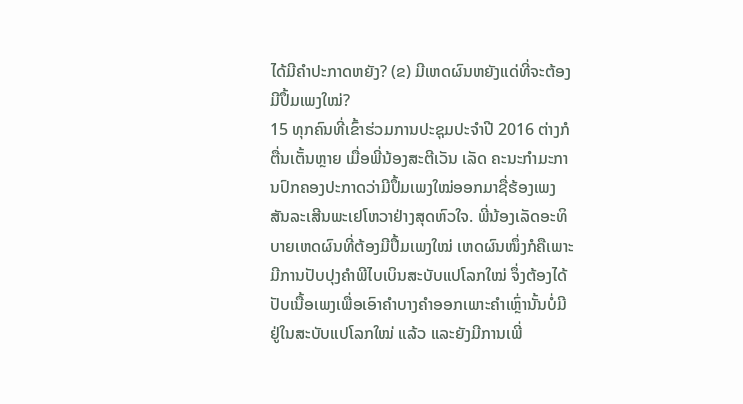ໄດ້ມີຄຳປະກາດຫຍັງ? (ຂ) ມີເຫດຜົນຫຍັງແດ່ທີ່ຈະຕ້ອງມີປຶ້ມເພງໃໝ່?
15 ທຸກຄົນທີ່ເຂົ້າຮ່ວມການປະຊຸມປະຈຳປີ 2016 ຕ່າງກໍຕື່ນເຕັ້ນຫຼາຍ ເມື່ອພີ່ນ້ອງສະຕີເວັນ ເລັດ ຄະນະກຳມະການປົກຄອງປະກາດວ່າມີປຶ້ມເພງໃໝ່ອອກມາຊື່ຮ້ອງເພງສັນລະເສີນພະເຢໂຫວາຢ່າງສຸດຫົວໃຈ. ພີ່ນ້ອງເລັດອະທິບາຍເຫດຜົນທີ່ຕ້ອງມີປຶ້ມເພງໃໝ່ ເຫດຜົນໜຶ່ງກໍຄືເພາະມີການປັບປຸງຄຳພີໄບເບິນສະບັບແປໂລກໃໝ່ ຈຶ່ງຕ້ອງໄດ້ປັບເນື້ອເພງເພື່ອເອົາຄຳບາງຄຳອອກເພາະຄຳເຫຼົ່ານັ້ນບໍ່ມີຢູ່ໃນສະບັບແປໂລກໃໝ່ ແລ້ວ ແລະຍັງມີການເພີ່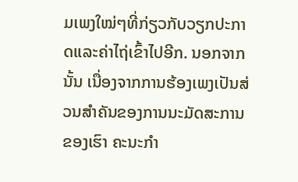ມເພງໃໝ່ໆທີ່ກ່ຽວກັບວຽກປະກາດແລະຄ່າໄຖ່ເຂົ້າໄປອີກ. ນອກຈາກນັ້ນ ເນື່ອງຈາກການຮ້ອງເພງເປັນສ່ວນສຳຄັນຂອງການນະມັດສະການຂອງເຮົາ ຄະນະກຳ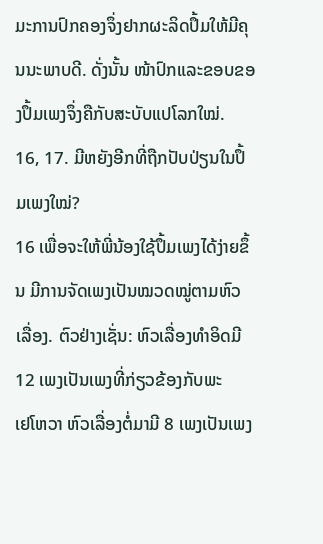ມະການປົກຄອງຈຶ່ງຢາກຜະລິດປຶ້ມໃຫ້ມີຄຸນນະພາບດີ. ດັ່ງນັ້ນ ໜ້າປົກແລະຂອບຂອງປຶ້ມເພງຈຶ່ງຄືກັບສະບັບແປໂລກໃໝ່.
16, 17. ມີຫຍັງອີກທີ່ຖືກປັບປ່ຽນໃນປຶ້ມເພງໃໝ່?
16 ເພື່ອຈະໃຫ້ພີ່ນ້ອງໃຊ້ປຶ້ມເພງໄດ້ງ່າຍຂຶ້ນ ມີການຈັດເພງເປັນໝວດໝູ່ຕາມຫົວເລື່ອງ. ຕົວຢ່າງເຊັ່ນ: ຫົວເລື່ອງທຳອິດມີ 12 ເພງເປັນເພງທີ່ກ່ຽວຂ້ອງກັບພະ
ເຢໂຫວາ ຫົວເລື່ອງຕໍ່ມາມີ 8 ເພງເປັນເພງ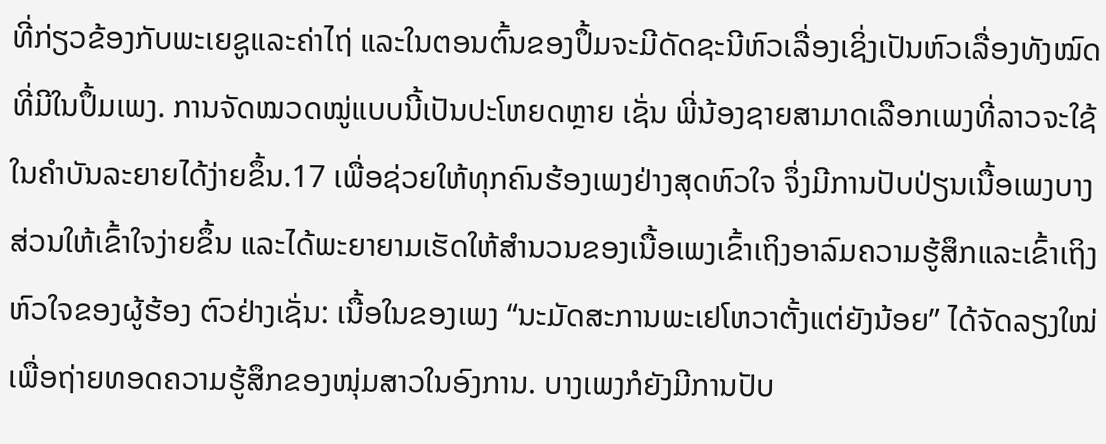ທີ່ກ່ຽວຂ້ອງກັບພະເຍຊູແລະຄ່າໄຖ່ ແລະໃນຕອນຕົ້ນຂອງປຶ້ມຈະມີດັດຊະນີຫົວເລື່ອງເຊິ່ງເປັນຫົວເລື່ອງທັງໝົດທີ່ມີໃນປຶ້ມເພງ. ການຈັດໝວດໝູ່ແບບນີ້ເປັນປະໂຫຍດຫຼາຍ ເຊັ່ນ ພີ່ນ້ອງຊາຍສາມາດເລືອກເພງທີ່ລາວຈະໃຊ້ໃນຄຳບັນລະຍາຍໄດ້ງ່າຍຂຶ້ນ.17 ເພື່ອຊ່ວຍໃຫ້ທຸກຄົນຮ້ອງເພງຢ່າງສຸດຫົວໃຈ ຈຶ່ງມີການປັບປ່ຽນເນື້ອເພງບາງສ່ວນໃຫ້ເຂົ້າໃຈງ່າຍຂຶ້ນ ແລະໄດ້ພະຍາຍາມເຮັດໃຫ້ສຳນວນຂອງເນື້ອເພງເຂົ້າເຖິງອາລົມຄວາມຮູ້ສຶກແລະເຂົ້າເຖິງຫົວໃຈຂອງຜູ້ຮ້ອງ ຕົວຢ່າງເຊັ່ນ: ເນື້ອໃນຂອງເພງ “ນະມັດສະການພະເຢໂຫວາຕັ້ງແຕ່ຍັງນ້ອຍ” ໄດ້ຈັດລຽງໃໝ່ເພື່ອຖ່າຍທອດຄວາມຮູ້ສຶກຂອງໜຸ່ມສາວໃນອົງການ. ບາງເພງກໍຍັງມີການປັບ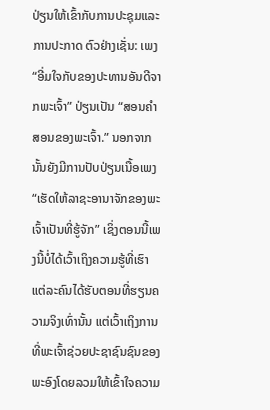ປ່ຽນໃຫ້ເຂົ້າກັບການປະຊຸມແລະການປະກາດ ຕົວຢ່າງເຊັ່ນ: ເພງ “ອີ່ມໃຈກັບຂອງປະທານອັນດີຈາກພະເຈົ້າ” ປ່ຽນເປັນ “ສອນຄຳສອນຂອງພະເຈົ້າ.” ນອກຈາກນັ້ນຍັງມີການປັບປ່ຽນເນື້ອເພງ “ເຮັດໃຫ້ລາຊະອານາຈັກຂອງພະເຈົ້າເປັນທີ່ຮູ້ຈັກ” ເຊິ່ງຕອນນີ້ເພງນີ້ບໍ່ໄດ້ເວົ້າເຖິງຄວາມຮູ້ທີ່ເຮົາແຕ່ລະຄົນໄດ້ຮັບຕອນທີ່ຮຽນຄວາມຈິງເທົ່ານັ້ນ ແຕ່ເວົ້າເຖິງການທີ່ພະເຈົ້າຊ່ວຍປະຊາຊົນຊົນຂອງພະອົງໂດຍລວມໃຫ້ເຂົ້າໃຈຄວາມ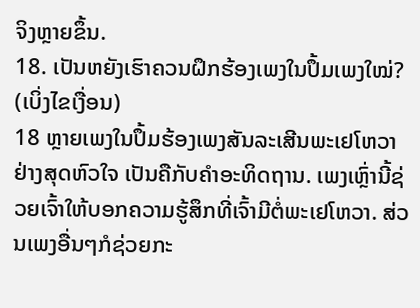ຈິງຫຼາຍຂຶ້ນ.
18. ເປັນຫຍັງເຮົາຄວນຝຶກຮ້ອງເພງໃນປຶ້ມເພງໃໝ່? (ເບິ່ງໄຂເງື່ອນ)
18 ຫຼາຍເພງໃນປຶ້ມຮ້ອງເພງສັນລະເສີນພະເຢໂຫວາຢ່າງສຸດຫົວໃຈ ເປັນຄືກັບຄຳອະທິດຖານ. ເພງເຫຼົ່ານີ້ຊ່ວຍເຈົ້າໃຫ້ບອກຄວາມຮູ້ສຶກທີ່ເຈົ້າມີຕໍ່ພະເຢໂຫວາ. ສ່ວນເພງອື່ນໆກໍຊ່ວຍກະ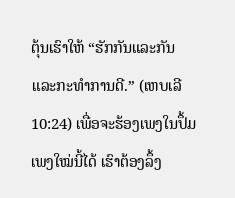ຕຸ້ນເຮົາໃຫ້ “ຮັກກັນແລະກັນແລະກະທຳການດີ.” (ເຫບເລີ 10:24) ເພື່ອຈະຮ້ອງເພງໃນປຶ້ມເພງໃໝ່ນີ້ໄດ້ ເຮົາຕ້ອງລຶ້ງ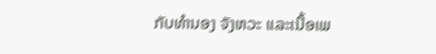ກັບທຳນອງ ຈັງຫວະ ແລະເນື້ອເພ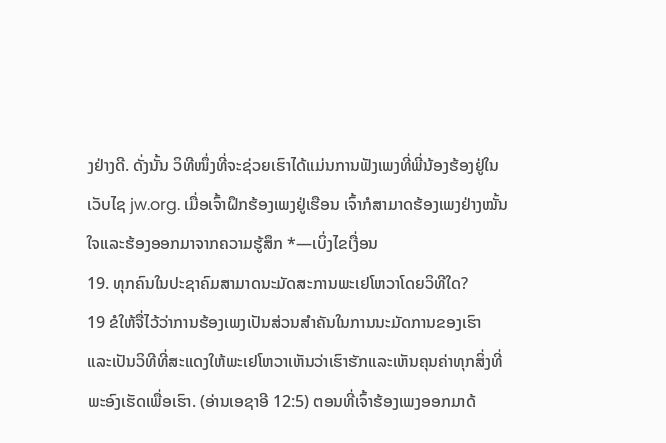ງຢ່າງດີ. ດັ່ງນັ້ນ ວິທີໜຶ່ງທີ່ຈະຊ່ວຍເຮົາໄດ້ແມ່ນການຟັງເພງທີ່ພີ່ນ້ອງຮ້ອງຢູ່ໃນເວັບໄຊ jw.org. ເມື່ອເຈົ້າຝຶກຮ້ອງເພງຢູ່ເຮືອນ ເຈົ້າກໍສາມາດຮ້ອງເພງຢ່າງໝັ້ນໃຈແລະຮ້ອງອອກມາຈາກຄວາມຮູ້ສຶກ *—ເບິ່ງໄຂເງື່ອນ
19. ທຸກຄົນໃນປະຊາຄົມສາມາດນະມັດສະການພະເຢໂຫວາໂດຍວິທີໃດ?
19 ຂໍໃຫ້ຈື່ໄວ້ວ່າການຮ້ອງເພງເປັນສ່ວນສຳຄັນໃນການນະມັດການຂອງເຮົາ ແລະເປັນວິທີທີ່ສະແດງໃຫ້ພະເຢໂຫວາເຫັນວ່າເຮົາຮັກແລະເຫັນຄຸນຄ່າທຸກສິ່ງທີ່ພະອົງເຮັດເພື່ອເຮົາ. (ອ່ານເອຊາອີ 12:5) ຕອນທີ່ເຈົ້າຮ້ອງເພງອອກມາດ້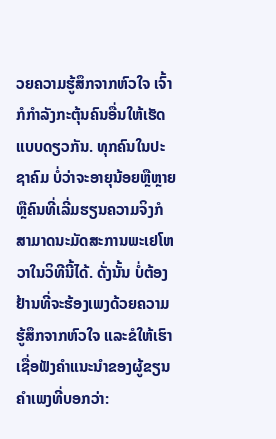ວຍຄວາມຮູ້ສຶກຈາກຫົວໃຈ ເຈົ້າກໍກຳລັງກະຕຸ້ນຄົນອື່ນໃຫ້ເຮັດແບບດຽວກັນ. ທຸກຄົນໃນປະຊາຄົມ ບໍ່ວ່າຈະອາຍຸນ້ອຍຫຼືຫຼາຍ ຫຼືຄົນທີ່ເລີ່ມຮຽນຄວາມຈິງກໍສາມາດນະມັດສະການພະເຢໂຫວາໃນວິທີນີ້ໄດ້. ດັ່ງນັ້ນ ບໍ່ຕ້ອງຢ້ານທີ່ຈະຮ້ອງເພງດ້ວຍຄວາມຮູ້ສຶກຈາກຫົວໃຈ ແລະຂໍໃຫ້ເຮົາເຊື່ອຟັງຄຳແນະນຳຂອງຜູ້ຂຽນຄຳເພງທີ່ບອກວ່າ: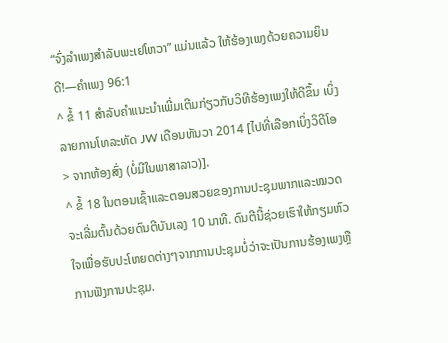“ຈົ່ງລຳເພງສຳລັບພະເຢໂຫວາ” ແມ່ນແລ້ວ ໃຫ້ຮ້ອງເພງດ້ວຍຄວາມຍິນດີ!—ຄຳເພງ 96:1
^ ຂໍ້ 11 ສຳລັບຄຳແນະນຳເພີ່ມເຕີມກ່ຽວກັບວິທີຮ້ອງເພງໃຫ້ດີຂຶ້ນ ເບິ່ງລາຍການໂທລະທັດ JW ເດືອນທັນວາ 2014 [ໄປທີ່ເລືອກເບິ່ງວິດີໂອ > ຈາກຫ້ອງສົ່ງ (ບໍ່ມີໃນພາສາລາວ)].
^ ຂໍ້ 18 ໃນຕອນເຊົ້າແລະຕອນສວຍຂອງການປະຊຸມພາກແລະໝວດຈະເລີ່ມຕົ້ນດ້ວຍດົນຕີບັນເລງ 10 ນາທີ. ດົນຕີນີ້ຊ່ວຍເຮົາໃຫ້ກຽມຫົວໃຈເພື່ອຮັບປະໂຫຍດຕ່າງໆຈາກການປະຊຸມບໍ່ວ່າຈະເປັນການຮ້ອງເພງຫຼືການຟັງການປະຊຸມ.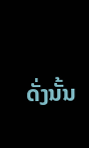ດັ່ງນັ້ນ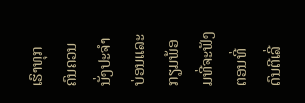ເຮົາທຸກຄົນຄວນນັ່ງປະຈຳບ່ອນແລະກຽມພ້ອມທີ່ຈະຟັງຕອນທີ່ດົນຕີເລີ່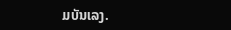ມບັນເລງ.